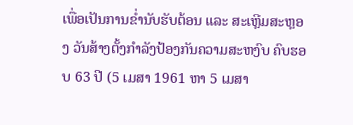ເພື່ອເປັນການຂໍ່ານັບຮັບຕ້ອນ ແລະ ສະເຫຼີມສະຫຼອງ ວັນສ້າງຕັ້ງກຳລັງປ້ອງກັນຄວາມສະຫງົບ ຄົບຮອບ 63 ປີ (5 ເມສາ 1961 ຫາ 5 ເມສາ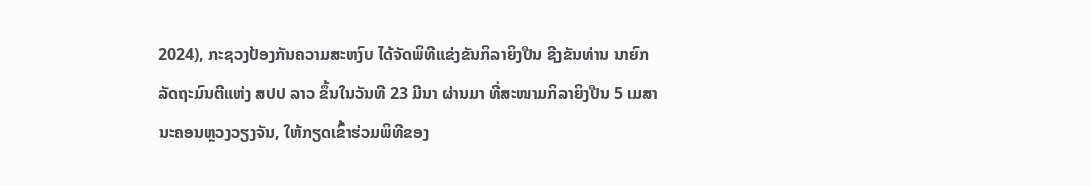2024), ກະຊວງປ້ອງກັນຄວາມສະຫງົບ ໄດ້ຈັດພິທີແຂ່ງຂັນກິລາຍິງປືນ ຊີງຂັນທ່ານ ນາຍົກລັດຖະມົນຕີແຫ່ງ ສປປ ລາວ ຂຶ້ນໃນວັນທີ 23 ມີນາ ຜ່ານມາ ທີ່ສະໜາມກິລາຍິງປືນ 5 ເມສານະຄອນຫຼວງວຽງຈັນ, ໃຫ້ກຽດເຂົ້າຮ່ວມພິທີຂອງ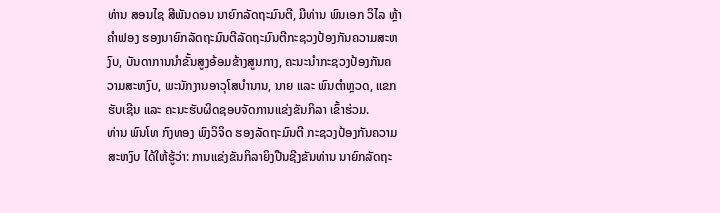ທ່ານ ສອນໄຊ ສີພັນດອນ ນາຍົກລັດຖະມົນຕີ, ມີທ່ານ ພົນເອກ ວິໄລ ຫຼ້າຄຳຟອງ ຮອງນາຍົກລັດຖະມົນຕີລັດຖະມົນຕີກະຊວງປ້ອງກັນຄວາມສະຫງົບ, ບັນດາການນໍາຂັ້ນສູງອ້ອມຂ້າງສູນກາງ, ຄະນະນຳກະຊວງປ້ອງກັນຄວາມສະຫງົບ, ພະນັກງານອາວຸໂສບຳນານ, ນາຍ ແລະ ພົນຕຳຫຼວດ, ແຂກຮັບເຊີນ ແລະ ຄະນະຮັບຜິດຊອບຈັດການແຂ່ງຂັນກິລາ ເຂົ້າຮ່ວມ.
ທ່ານ ພົນໂທ ກົງທອງ ພົງວິຈິດ ຮອງລັດຖະມົນຕີ ກະຊວງປ້ອງກັນຄວາມສະຫງົບ ໄດ້ໃຫ້ຮູ້ວ່າ: ການແຂ່ງຂັນກິລາຍິງປືນຊີງຂັນທ່ານ ນາຍົກລັດຖະ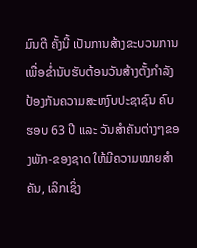ມົນຕີ ຄັ້ງນີ້ ເປັນການສ້າງຂະບວນການ ເພື່ອຂ່ຳນັບຮັບຕ້ອນວັນສ້າງຕັ້ງກຳລັງປ້ອງກັນຄວາມສະຫງົບປະຊາຊົນ ຄົບຮອບ 63 ປີ ແລະ ວັນສໍາຄັນຕ່າງໆຂອງພັກ-ຂອງຊາດ ໃຫ້ມີຄວາມໝາຍສຳຄັນ, ເລິກເຊິ່ງ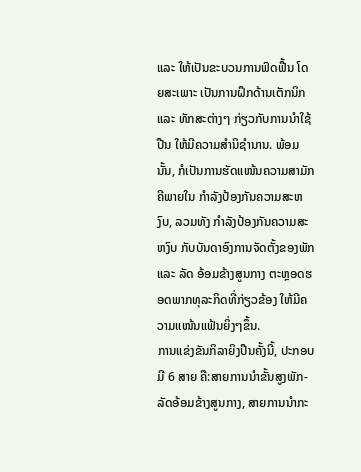ແລະ ໃຫ້ເປັນຂະບວນການຟົດຟື້ນ ໂດຍສະເພາະ ເປັນການຝຶກດ້ານເຕັກນິກ ແລະ ທັກສະຕ່າງໆ ກ່ຽວກັບການນຳໃຊ້ປືນ ໃຫ້ມີຄວາມສໍານິຊຳນານ. ພ້ອມນັ້ນ, ກໍເປັນການຮັດແໜ້ນຄວາມສາມັກຄີພາຍໃນ ກຳລັງປ້ອງກັນຄວາມສະຫງົບ, ລວມທັງ ກຳລັງປ້ອງກັນຄວາມສະຫງົບ ກັບບັນດາອົງການຈັດຕັ້ງຂອງພັກ ແລະ ລັດ ອ້ອມຂ້າງສູນກາງ ຕະຫຼອດຮອດພາກທຸລະກິດທີ່ກ່ຽວຂ້ອງ ໃຫ້ມີຄວາມແໜ້ນແຟ້ນຍິ່ງໆຂຶ້ນ.
ການແຂ່ງຂັນກິລາຍິງປືນຄັ້ງນີ້, ປະກອບມີ 6 ສາຍ ຄື:ສາຍການນຳຂັ້ນສູງພັກ-ລັດອ້ອມຂ້າງສູນກາງ, ສາຍການນຳກະ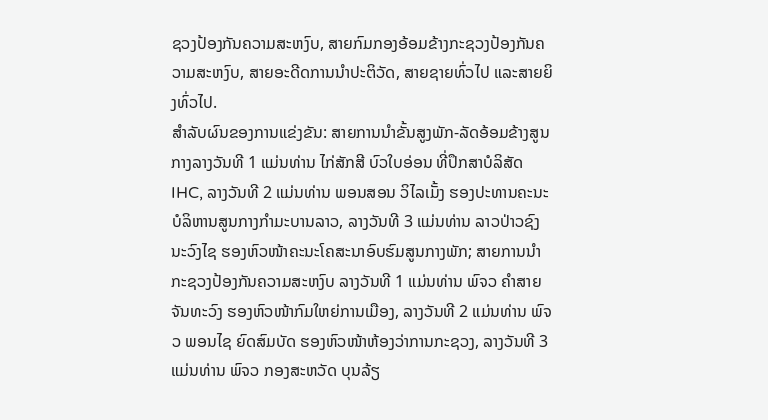ຊວງປ້ອງກັນຄວາມສະຫງົບ, ສາຍກົມກອງອ້ອມຂ້າງກະຊວງປ້ອງກັນຄວາມສະຫງົບ, ສາຍອະດີດການນຳປະຕິວັດ, ສາຍຊາຍທົ່ວໄປ ແລະສາຍຍິງທົ່ວໄປ.
ສຳລັບຜົນຂອງການແຂ່ງຂັນ: ສາຍການນຳຂັ້ນສູງພັກ-ລັດອ້ອມຂ້າງສູນກາງລາງວັນທີ 1 ແມ່ນທ່ານ ໄກ່ສັກສີ ບົວໃບອ່ອນ ທີ່ປຶກສາບໍລິສັດ IHC, ລາງວັນທີ 2 ແມ່ນທ່ານ ພອນສອນ ວິໄລເມັ້ງ ຮອງປະທານຄະນະບໍລິຫານສູນກາງກຳມະບານລາວ, ລາງວັນທີ 3 ແມ່ນທ່ານ ລາວປ່າວຊົງ ນະວົງໄຊ ຮອງຫົວໜ້າຄະນະໂຄສະນາອົບຮົມສູນກາງພັກ; ສາຍການນຳກະຊວງປ້ອງກັນຄວາມສະຫງົບ ລາງວັນທີ 1 ແມ່ນທ່ານ ພົຈວ ຄໍາສາຍ ຈັນທະວົງ ຮອງຫົວໜ້າກົມໃຫຍ່ການເມືອງ, ລາງວັນທີ 2 ແມ່ນທ່ານ ພົຈວ ພອນໄຊ ຍົດສົມບັດ ຮອງຫົວໜ້າຫ້ອງວ່າການກະຊວງ, ລາງວັນທີ 3 ແມ່ນທ່ານ ພົຈວ ກອງສະຫວັດ ບຸນລ້ຽ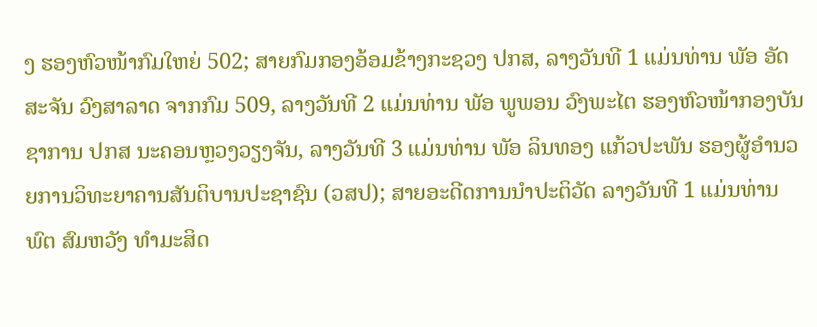ງ ຮອງຫົວໜ້າກົມໃຫຍ່ 502; ສາຍກົມກອງອ້ອມຂ້າງກະຊວງ ປກສ, ລາງວັນທີ 1 ແມ່ນທ່ານ ພັອ ອັດສະຈັນ ວົງສາລາດ ຈາກກົມ 509, ລາງວັນທີ 2 ແມ່ນທ່ານ ພັອ ພູພອນ ວົງພະໄຕ ຮອງຫົວໜ້າກອງບັນຊາການ ປກສ ນະຄອນຫຼວງວຽງຈັນ, ລາງວັນທີ 3 ແມ່ນທ່ານ ພັອ ລິນທອງ ແກ້ວປະພັນ ຮອງຜູ້ອຳນວຍການວິທະຍາຄານສັນຕິບານປະຊາຊົນ (ວສປ); ສາຍອະດີດການນຳປະຕິວັດ ລາງວັນທີ 1 ແມ່ນທ່ານ ພົຕ ສົມຫວັງ ທໍາມະສິດ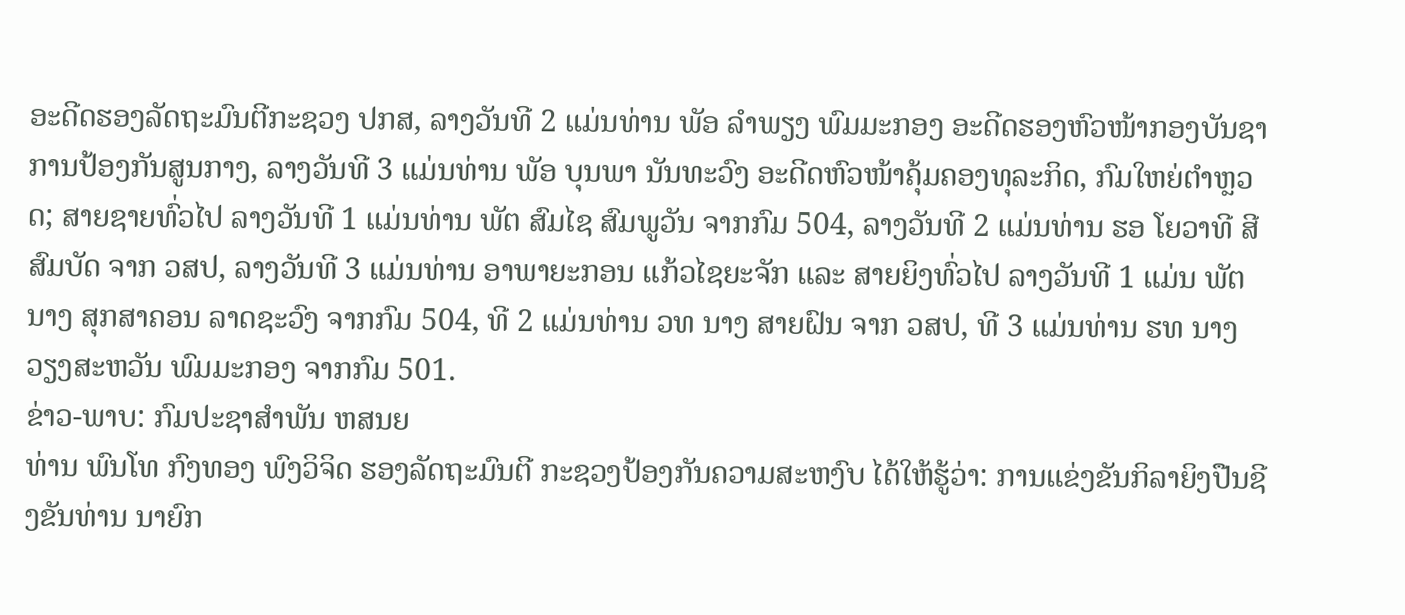ອະດີດຮອງລັດຖະມົນຕີກະຊວງ ປກສ, ລາງວັນທີ 2 ແມ່ນທ່ານ ພັອ ລໍາພຽງ ພົມມະກອງ ອະດີດຮອງຫົວໜ້າກອງບັນຊາການປ້ອງກັນສູນກາງ, ລາງວັນທີ 3 ແມ່ນທ່ານ ພັອ ບຸນພາ ນັນທະວົງ ອະດີດຫົວໜ້າຄຸ້ມຄອງທຸລະກິດ, ກົມໃຫຍ່ຕໍາຫຼວດ; ສາຍຊາຍທົ່ວໄປ ລາງວັນທີ 1 ແມ່ນທ່ານ ພັຕ ສົມໄຊ ສົມພູວັນ ຈາກກົມ 504, ລາງວັນທີ 2 ແມ່ນທ່ານ ຮອ ໂຍວາທີ ສີສົມບັດ ຈາກ ວສປ, ລາງວັນທີ 3 ແມ່ນທ່ານ ອາພາຍະກອນ ແກ້ວໄຊຍະຈັກ ແລະ ສາຍຍິງທົ່ວໄປ ລາງວັນທີ 1 ແມ່ນ ພັຕ ນາງ ສຸກສາຄອນ ລາດຊະວົງ ຈາກກົມ 504, ທີ 2 ແມ່ນທ່ານ ວທ ນາງ ສາຍຝົນ ຈາກ ວສປ, ທີ 3 ແມ່ນທ່ານ ຮທ ນາງ ວຽງສະຫວັນ ພົມມະກອງ ຈາກກົມ 501.
ຂ່າວ-ພາບ: ກົມປະຊາສຳພັນ ຫສນຍ
ທ່ານ ພົນໂທ ກົງທອງ ພົງວິຈິດ ຮອງລັດຖະມົນຕີ ກະຊວງປ້ອງກັນຄວາມສະຫງົບ ໄດ້ໃຫ້ຮູ້ວ່າ: ການແຂ່ງຂັນກິລາຍິງປືນຊີງຂັນທ່ານ ນາຍົກ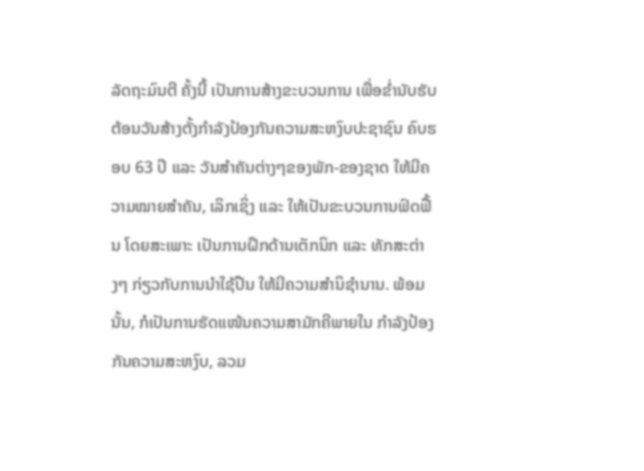ລັດຖະມົນຕີ ຄັ້ງນີ້ ເປັນການສ້າງຂະບວນການ ເພື່ອຂ່ຳນັບຮັບຕ້ອນວັນສ້າງຕັ້ງກຳລັງປ້ອງກັນຄວາມສະຫງົບປະຊາຊົນ ຄົບຮອບ 63 ປີ ແລະ ວັນສໍາຄັນຕ່າງໆຂອງພັກ-ຂອງຊາດ ໃຫ້ມີຄວາມໝາຍສຳຄັນ, ເລິກເຊິ່ງ ແລະ ໃຫ້ເປັນຂະບວນການຟົດຟື້ນ ໂດຍສະເພາະ ເປັນການຝຶກດ້ານເຕັກນິກ ແລະ ທັກສະຕ່າງໆ ກ່ຽວກັບການນຳໃຊ້ປືນ ໃຫ້ມີຄວາມສໍານິຊຳນານ. ພ້ອມນັ້ນ, ກໍເປັນການຮັດແໜ້ນຄວາມສາມັກຄີພາຍໃນ ກຳລັງປ້ອງກັນຄວາມສະຫງົບ, ລວມ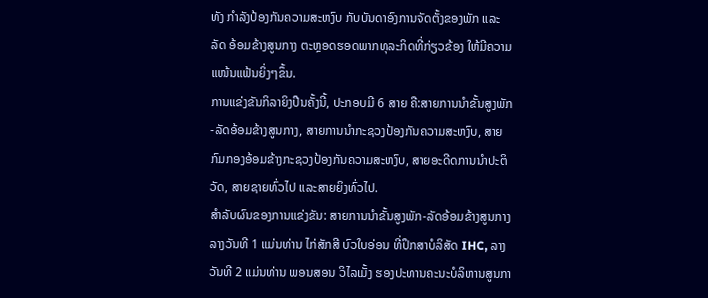ທັງ ກຳລັງປ້ອງກັນຄວາມສະຫງົບ ກັບບັນດາອົງການຈັດຕັ້ງຂອງພັກ ແລະ ລັດ ອ້ອມຂ້າງສູນກາງ ຕະຫຼອດຮອດພາກທຸລະກິດທີ່ກ່ຽວຂ້ອງ ໃຫ້ມີຄວາມແໜ້ນແຟ້ນຍິ່ງໆຂຶ້ນ.
ການແຂ່ງຂັນກິລາຍິງປືນຄັ້ງນີ້, ປະກອບມີ 6 ສາຍ ຄື:ສາຍການນຳຂັ້ນສູງພັກ-ລັດອ້ອມຂ້າງສູນກາງ, ສາຍການນຳກະຊວງປ້ອງກັນຄວາມສະຫງົບ, ສາຍກົມກອງອ້ອມຂ້າງກະຊວງປ້ອງກັນຄວາມສະຫງົບ, ສາຍອະດີດການນຳປະຕິວັດ, ສາຍຊາຍທົ່ວໄປ ແລະສາຍຍິງທົ່ວໄປ.
ສຳລັບຜົນຂອງການແຂ່ງຂັນ: ສາຍການນຳຂັ້ນສູງພັກ-ລັດອ້ອມຂ້າງສູນກາງລາງວັນທີ 1 ແມ່ນທ່ານ ໄກ່ສັກສີ ບົວໃບອ່ອນ ທີ່ປຶກສາບໍລິສັດ IHC, ລາງວັນທີ 2 ແມ່ນທ່ານ ພອນສອນ ວິໄລເມັ້ງ ຮອງປະທານຄະນະບໍລິຫານສູນກາ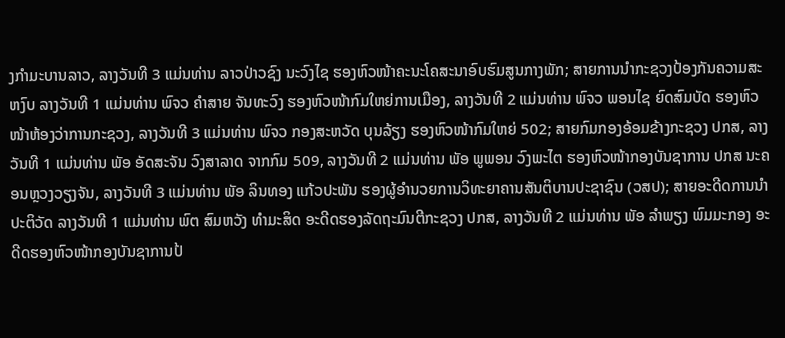ງກຳມະບານລາວ, ລາງວັນທີ 3 ແມ່ນທ່ານ ລາວປ່າວຊົງ ນະວົງໄຊ ຮອງຫົວໜ້າຄະນະໂຄສະນາອົບຮົມສູນກາງພັກ; ສາຍການນຳກະຊວງປ້ອງກັນຄວາມສະຫງົບ ລາງວັນທີ 1 ແມ່ນທ່ານ ພົຈວ ຄໍາສາຍ ຈັນທະວົງ ຮອງຫົວໜ້າກົມໃຫຍ່ການເມືອງ, ລາງວັນທີ 2 ແມ່ນທ່ານ ພົຈວ ພອນໄຊ ຍົດສົມບັດ ຮອງຫົວໜ້າຫ້ອງວ່າການກະຊວງ, ລາງວັນທີ 3 ແມ່ນທ່ານ ພົຈວ ກອງສະຫວັດ ບຸນລ້ຽງ ຮອງຫົວໜ້າກົມໃຫຍ່ 502; ສາຍກົມກອງອ້ອມຂ້າງກະຊວງ ປກສ, ລາງວັນທີ 1 ແມ່ນທ່ານ ພັອ ອັດສະຈັນ ວົງສາລາດ ຈາກກົມ 509, ລາງວັນທີ 2 ແມ່ນທ່ານ ພັອ ພູພອນ ວົງພະໄຕ ຮອງຫົວໜ້າກອງບັນຊາການ ປກສ ນະຄອນຫຼວງວຽງຈັນ, ລາງວັນທີ 3 ແມ່ນທ່ານ ພັອ ລິນທອງ ແກ້ວປະພັນ ຮອງຜູ້ອຳນວຍການວິທະຍາຄານສັນຕິບານປະຊາຊົນ (ວສປ); ສາຍອະດີດການນຳປະຕິວັດ ລາງວັນທີ 1 ແມ່ນທ່ານ ພົຕ ສົມຫວັງ ທໍາມະສິດ ອະດີດຮອງລັດຖະມົນຕີກະຊວງ ປກສ, ລາງວັນທີ 2 ແມ່ນທ່ານ ພັອ ລໍາພຽງ ພົມມະກອງ ອະດີດຮອງຫົວໜ້າກອງບັນຊາການປ້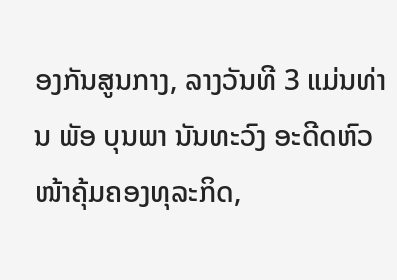ອງກັນສູນກາງ, ລາງວັນທີ 3 ແມ່ນທ່ານ ພັອ ບຸນພາ ນັນທະວົງ ອະດີດຫົວໜ້າຄຸ້ມຄອງທຸລະກິດ,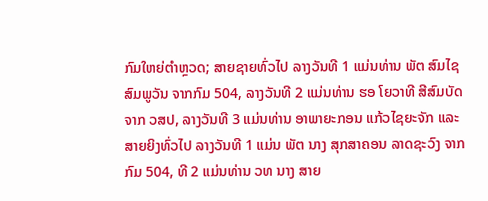ກົມໃຫຍ່ຕໍາຫຼວດ; ສາຍຊາຍທົ່ວໄປ ລາງວັນທີ 1 ແມ່ນທ່ານ ພັຕ ສົມໄຊ ສົມພູວັນ ຈາກກົມ 504, ລາງວັນທີ 2 ແມ່ນທ່ານ ຮອ ໂຍວາທີ ສີສົມບັດ ຈາກ ວສປ, ລາງວັນທີ 3 ແມ່ນທ່ານ ອາພາຍະກອນ ແກ້ວໄຊຍະຈັກ ແລະ ສາຍຍິງທົ່ວໄປ ລາງວັນທີ 1 ແມ່ນ ພັຕ ນາງ ສຸກສາຄອນ ລາດຊະວົງ ຈາກກົມ 504, ທີ 2 ແມ່ນທ່ານ ວທ ນາງ ສາຍ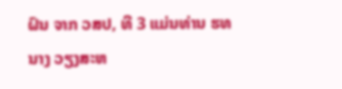ຝົນ ຈາກ ວສປ, ທີ 3 ແມ່ນທ່ານ ຮທ ນາງ ວຽງສະຫ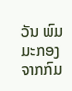ວັນ ພົມມະກອງ ຈາກກົມ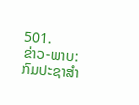501.
ຂ່າວ-ພາບ: ກົມປະຊາສຳ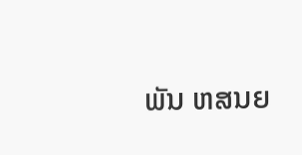ພັນ ຫສນຍ